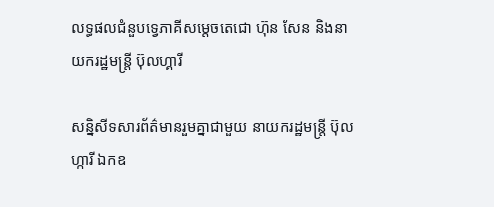លទ្ធផលជំនួបទ្វេភាគីសម្តេចតេជោ ហ៊ុន សែន និងនាយករដ្ឋមន្រ្តី ប៊ុលហ្គារី

សន្និសីទសារព័ត៌មានរួមគ្នាជាមួយ នាយករដ្ឋមន្ត្រី ប៊ុលហ្ការី ឯកឧ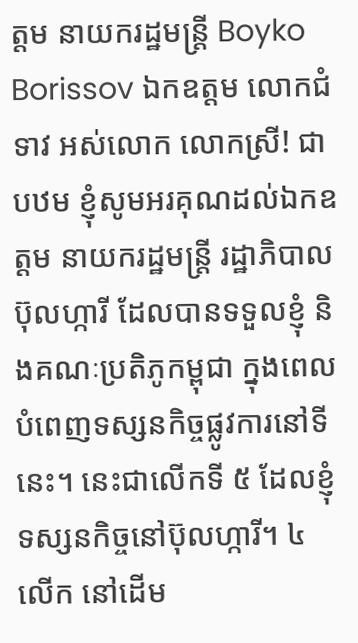ត្តម នាយករដ្ឋមន្រ្តី Boyko Borissov ឯកឧត្តម លោកជំទាវ អស់លោក លោកស្រី! ជាបឋម ខ្ញុំសូមអរគុណដល់ឯកឧត្តម នាយករដ្ឋមន្រ្តី រដ្ឋាភិបាលប៊ុលហ្ការី ដែលបានទទួលខ្ញុំ និងគណៈប្រតិភូកម្ពុជា ក្នុងពេលបំពេញទស្សនកិច្ចផ្លូវការនៅទីនេះ។ នេះជាលើកទី ៥ ដែលខ្ញុំទស្សនកិច្ចនៅប៊ុលហ្ការី។ ៤ លើក នៅដើម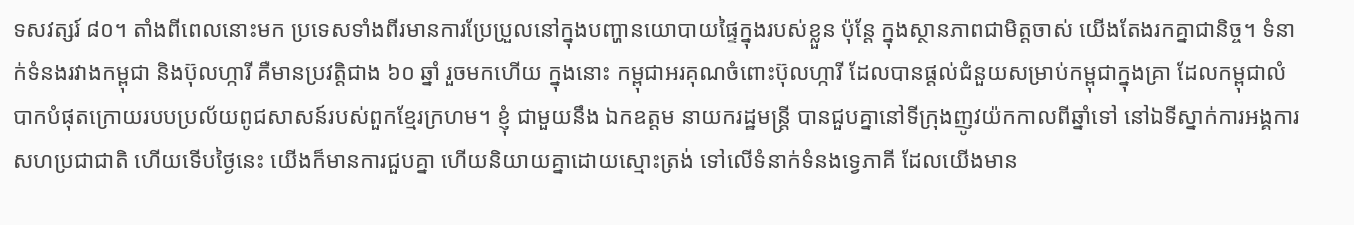ទសវត្សរ៍ ៨០។ តាំងពីពេលនោះមក ប្រទេសទាំងពីរមានការប្រែប្រួលនៅក្នុងបញ្ហានយោបាយផ្ទៃក្នុងរបស់ខ្លួន ប៉ុន្តែ ក្នុងស្ថានភាពជាមិត្តចាស់ យើងតែងរកគ្នាជានិច្ច។ ទំនាក់ទំនងរវាងកម្ពុជា និងប៊ុលហ្ការី គឺមានប្រវត្តិជាង ៦០ ឆ្នាំ រួចមកហើយ ក្នុងនោះ កម្ពុជាអរគុណចំពោះប៊ុលហ្ការី ដែលបានផ្ដល់ជំនួយសម្រាប់កម្ពុជាក្នុងគ្រា ដែលកម្ពុជាលំបាកបំផុតក្រោយរបបប្រល័យពូជសាសន៍របស់ពួកខ្មែរក្រហម។ ខ្ញុំ ជាមួយនឹង ឯកឧត្តម នាយករដ្ឋមន្រ្តី បានជួបគ្នានៅទីក្រុងញូវយ៉កកាលពីឆ្នាំទៅ នៅឯទីស្នាក់ការអង្គការសហប្រជាជាតិ ហើយទើបថ្ងៃនេះ យើងក៏មានការជួបគ្នា ហើយនិយាយគ្នាដោយស្មោះត្រង់ ទៅលើទំនាក់ទំនងទ្វេភាគី ដែលយើងមាន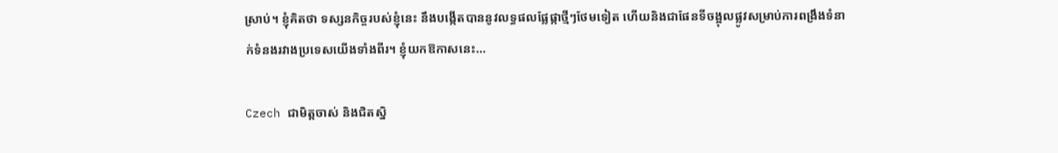ស្រាប់។ ខ្ញុំគិតថា ទស្សនកិច្ចរបស់ខ្ញុំនេះ នឹងបង្កើតបាននូវលទ្ធផលផ្លែផ្កាថ្មីៗថែមទៀត ហើយនិងជាផែនទីចង្អុលផ្លូវសម្រាប់ការពង្រឹងទំនាក់ទំនងរវាងប្រទេសយើងទាំងពីរ។ ខ្ញុំយកឱកាសនេះ…

Czech ជាមិត្តចាស់ និងជិតស្និ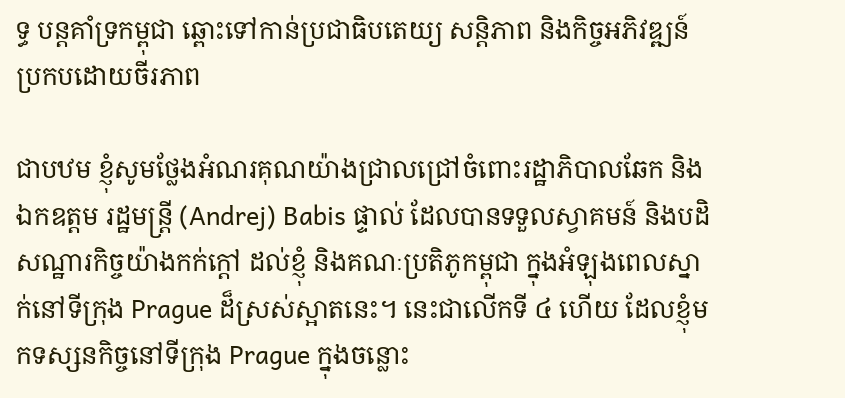ទ្ធ បន្តគាំទ្រកម្ពុជា ឆ្ពោះទៅកាន់ប្រជាធិបតេយ្យ សន្តិភាព និងកិច្ចអភិវឌ្ឍន៍ប្រកបដោយចីរភាព

ជាបឋម ខ្ញុំសូមថ្លែងអំណរគុណយ៉ាងជ្រាលជ្រៅចំពោះរដ្ឋាភិបាលឆែក និងឯកឧត្ដម រដ្ឋមន្រ្តី (Andrej) Babis ផ្ទាល់ ដែលបានទទួលស្វាគមន៍ និងបដិសណ្ឋារកិច្ចយ៉ាងកក់ក្ដៅ ដល់ខ្ញុំ និងគណៈប្រតិភូកម្ពុជា ក្នុងអំឡុងពេលស្នាក់នៅទីក្រុង Prague ដ៏ស្រស់ស្អាតនេះ។ នេះជាលើកទី ៤ ហើយ ដែលខ្ញុំមកទស្សនកិច្ចនៅទីក្រុង Prague ក្នុងចន្លោះ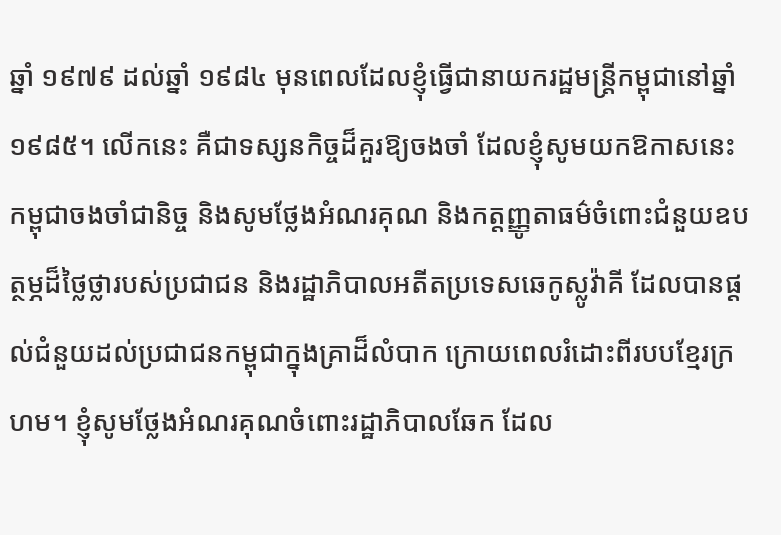ឆ្នាំ ១៩៧៩ ដល់ឆ្នាំ ១៩៨៤ មុនពេលដែលខ្ញុំធ្វើជានាយករដ្ឋមន្រ្តីកម្ពុជានៅឆ្នាំ ១៩៨៥។ លើកនេះ គឺជាទស្សនកិច្ចដ៏គួរឱ្យចងចាំ ដែលខ្ញុំសូមយកឱកាសនេះ កម្ពុជាចងចាំជានិច្ច និងសូមថ្លែងអំណរគុណ និងកត្តញ្ញូតាធម៌ចំពោះជំនួយឧបត្ថម្ភដ៏ថ្លៃថ្លារបស់ប្រជាជន និងរដ្ឋាភិបាលអតីតប្រទេសឆេកូស្លូវ៉ាគី ដែលបានផ្ដល់ជំនួយដល់ប្រជាជនកម្ពុជាក្នុងគ្រាដ៏លំបាក ក្រោយពេលរំដោះពីរបបខ្មែរក្រហម។ ខ្ញុំសូមថ្លែងអំណរគុណចំពោះរដ្ឋាភិបាលឆែក ដែល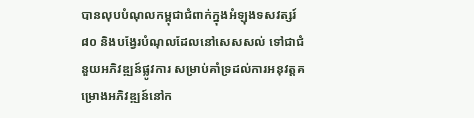បានលុបបំណុលកម្ពុជាជំពាក់ក្នុងអំឡុងទសវត្សរ៍ ៨០ និងបង្វែរបំណុលដែលនៅសេសសល់ ទៅជាជំនួយអភិវឌ្ឍន៍ផ្លូវការ សម្រាប់គាំទ្រដល់ការអនុវត្តគម្រោងអភិវឌ្ឍន៍នៅក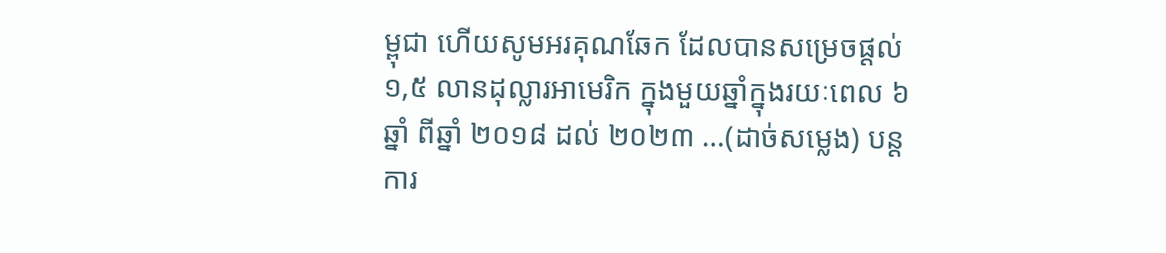ម្ពុជា ហើយសូមអរគុណឆែក ដែលបានសម្រេចផ្ដល់ ១,៥ លានដុល្លារអាមេរិក ក្នុងមួយឆ្នាំក្នុងរយៈពេល ៦ ឆ្នាំ ពីឆ្នាំ ២០១៨ ដល់ ២០២៣ …(ដាច់សម្លេង) បន្តការ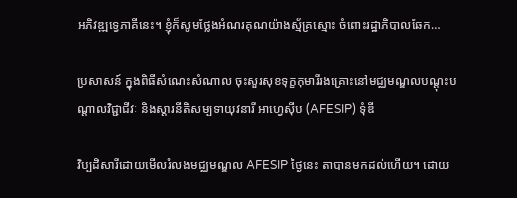អភិវឌ្ឍទ្វេភាគីនេះ។ ខ្ញុំក៏សូមថ្លែងអំណរគុណយ៉ាងស្ម័គ្រស្មោះ ចំពោះរដ្ឋាភិបាលឆែក…

ប្រសាសន៍ ក្នុងពិធីសំណេះសំណាល ចុះសួរសុខទុក្ខកុមារីរងគ្រោះនៅមជ្ឈមណ្ឌលបណ្តុះបណ្តាលវិជ្ជាជីវៈ និងស្តារនីតិសម្បទាយុវនារី អាហ្វេស៊ីប (AFESIP) ទុំឌី

វិប្បដិសារីដោយមើលរំលងមជ្ឈមណ្ឌល AFESIP ថ្ងៃនេះ តាបានមកដល់ហើយ។ ដោយ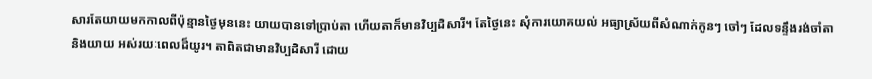សារតែយាយមកកាលពីប៉ុន្មានថ្ងៃមុននេះ យាយបានទៅប្រាប់តា ហើយតាក៏មានវិប្បដិសារី។ តែថ្ងៃនេះ សុំការយោគយល់ អធ្យាស្រ័យពីសំណាក់កូនៗ ចៅៗ ដែលទន្ទឹងរង់ចាំតា និងយាយ អស់រយៈពេលដ៏យូរ។ តាពិតជាមានវិប្បដិសារី ដោយ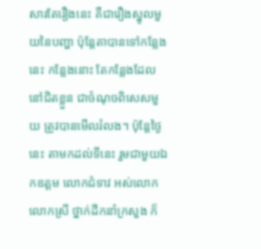សារតែរឿងនេះ គឺជារឿងស្នូលមួយនៃបញ្ហា ប៉ុន្តែតាបានទៅកន្លែងនេះ កន្លែងនោះ តែកន្លែងដែលនៅជិតខ្លួន ជាចំណុចពិសេសមួយ ត្រូវបានមើលរំលង។ ប៉ុន្តែថ្ងៃនេះ តាមកដល់ទីនេះ រួមជាមួយឯកឧត្តម លោកជំទាវ អស់លោក លោកស្រី ថ្នាក់ដឹកនាំក្រសួង ក៏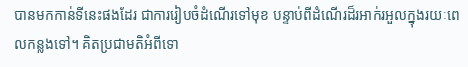បានមកកាន់ទីនេះផងដែរ ជាការរៀបចំដំណើរទៅមុខ បន្ទាប់ពីដំណើរដ៏រអាក់រអួលក្នុងរយៈពេលកន្លងទៅ។ គិតប្រជាមតិអំពីទោ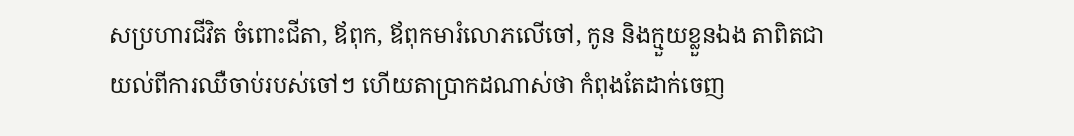សប្រហារជីវិត ចំពោះជីតា, ឪពុក, ឪពុកមារំលោភលើចៅ, កូន និងក្មួយខ្លួនឯង តាពិតជាយល់ពីការឈឺចាប់របស់ចៅៗ ហើយតាប្រាកដណាស់ថា កំពុងតែដាក់ចេញ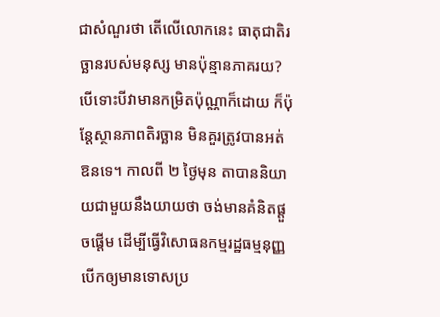ជាសំណួរថា តើលើលោកនេះ ធាតុជាតិរច្ឆានរបស់មនុស្ស មានប៉ុន្មានភាគរយ? បើទោះបីវាមានកម្រិតប៉ុណ្ណាក៏ដោយ ក៏ប៉ុន្តែស្ថានភាពតិរច្ឆាន មិនគួរត្រូវបានអត់ឱនទេ។ កាលពី ២ ថ្ងៃមុន តាបាននិយាយជាមួយនឹងយាយថា ចង់មានគំនិតផ្ដួចផ្ដើម ដើម្បីធ្វើវិសោធនកម្មរដ្ឋធម្មនុញ្ញ បើកឲ្យមានទោសប្រ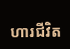ហារជីវិត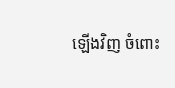ឡើងវិញ ចំពោះ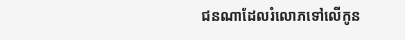ជនណាដែលរំលោភទៅលើកូន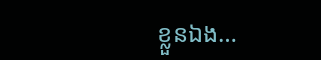ខ្លួនឯង…